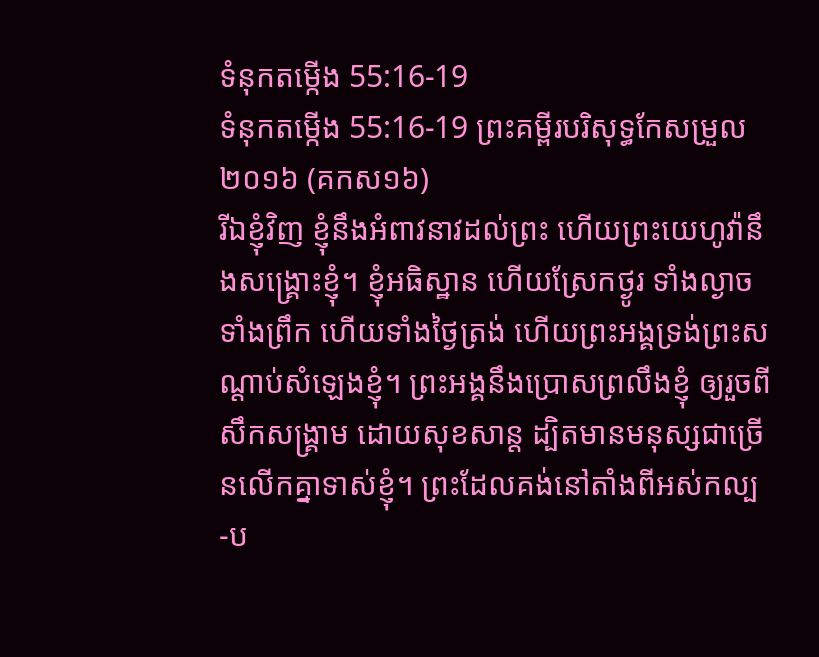ទំនុកតម្កើង 55:16-19
ទំនុកតម្កើង 55:16-19 ព្រះគម្ពីរបរិសុទ្ធកែសម្រួល ២០១៦ (គកស១៦)
រីឯខ្ញុំវិញ ខ្ញុំនឹងអំពាវនាវដល់ព្រះ ហើយព្រះយេហូវ៉ានឹងសង្គ្រោះខ្ញុំ។ ខ្ញុំអធិស្ឋាន ហើយស្រែកថ្ងូរ ទាំងល្ងាច ទាំងព្រឹក ហើយទាំងថ្ងៃត្រង់ ហើយព្រះអង្គទ្រង់ព្រះសណ្ដាប់សំឡេងខ្ញុំ។ ព្រះអង្គនឹងប្រោសព្រលឹងខ្ញុំ ឲ្យរួចពីសឹកសង្គ្រាម ដោយសុខសាន្ត ដ្បិតមានមនុស្សជាច្រើនលើកគ្នាទាស់ខ្ញុំ។ ព្រះដែលគង់នៅតាំងពីអស់កល្ប -ប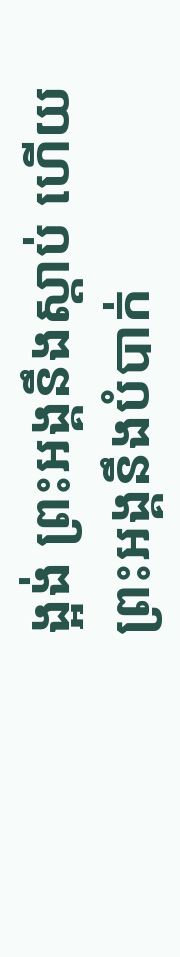ង្អង់ ព្រះអង្គនឹងស្ដាប់ ហើយព្រះអង្គនឹងបំបាក់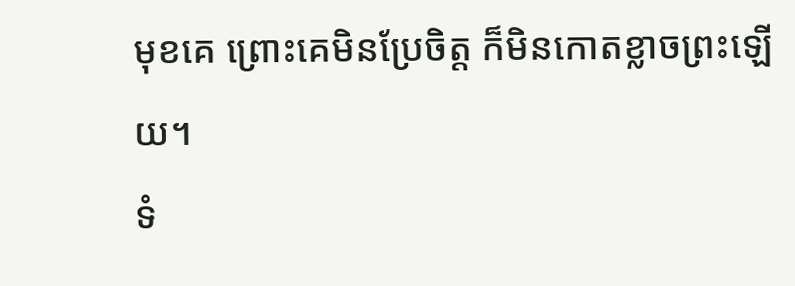មុខគេ ព្រោះគេមិនប្រែចិត្ត ក៏មិនកោតខ្លាចព្រះឡើយ។
ទំ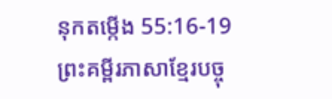នុកតម្កើង 55:16-19 ព្រះគម្ពីរភាសាខ្មែរបច្ចុ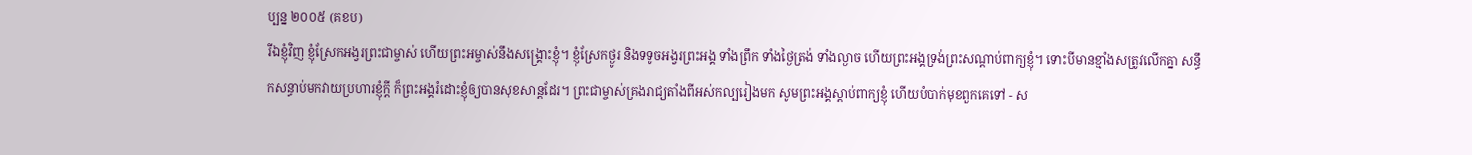ប្បន្ន ២០០៥ (គខប)
រីឯខ្ញុំវិញ ខ្ញុំស្រែកអង្វរព្រះជាម្ចាស់ ហើយព្រះអម្ចាស់នឹងសង្គ្រោះខ្ញុំ។ ខ្ញុំស្រែកថ្ងូរ និងទទូចអង្វរព្រះអង្គ ទាំងព្រឹក ទាំងថ្ងៃត្រង់ ទាំងល្ងាច ហើយព្រះអង្គទ្រង់ព្រះសណ្ដាប់ពាក្យខ្ញុំ។ ទោះបីមានខ្មាំងសត្រូវលើកគ្នា សន្ធឹកសន្ធាប់មកវាយប្រហារខ្ញុំក្ដី ក៏ព្រះអង្គរំដោះខ្ញុំឲ្យបានសុខសាន្តដែរ។ ព្រះជាម្ចាស់គ្រងរាជ្យតាំងពីអស់កល្បរៀងមក សូមព្រះអង្គស្ដាប់ពាក្យខ្ញុំ ហើយបំបាក់មុខពួកគេទៅ - ស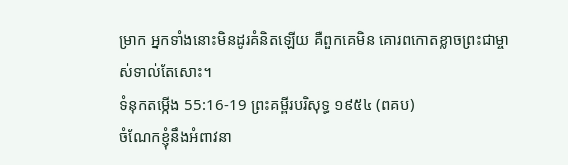ម្រាក អ្នកទាំងនោះមិនដូរគំនិតឡើយ គឺពួកគេមិន គោរពកោតខ្លាចព្រះជាម្ចាស់ទាល់តែសោះ។
ទំនុកតម្កើង 55:16-19 ព្រះគម្ពីរបរិសុទ្ធ ១៩៥៤ (ពគប)
ចំណែកខ្ញុំនឹងអំពាវនា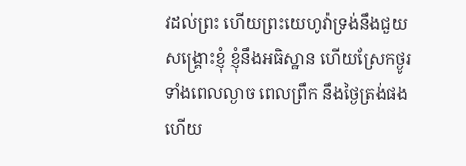វដល់ព្រះ ហើយព្រះយេហូវ៉ាទ្រង់នឹងជួយសង្គ្រោះខ្ញុំ ខ្ញុំនឹងអធិស្ឋាន ហើយស្រែកថ្ងូរ ទាំងពេលល្ងាច ពេលព្រឹក នឹងថ្ងៃត្រង់ផង ហើយ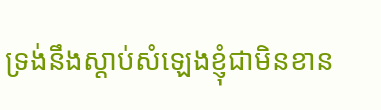ទ្រង់នឹងស្តាប់សំឡេងខ្ញុំជាមិនខាន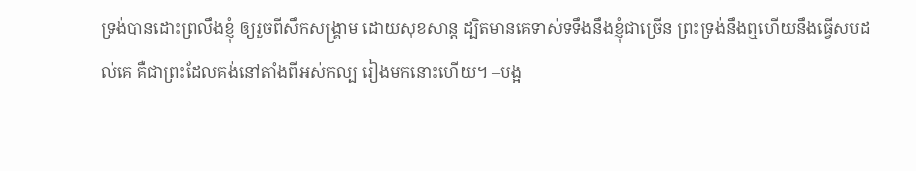ទ្រង់បានដោះព្រលឹងខ្ញុំ ឲ្យរួចពីសឹកសង្គ្រាម ដោយសុខសាន្ត ដ្បិតមានគេទាស់ទទឹងនឹងខ្ញុំជាច្រើន ព្រះទ្រង់នឹងឮហើយនឹងធ្វើសបដល់គេ គឺជាព្រះដែលគង់នៅតាំងពីអស់កល្ប រៀងមកនោះហើយ។ –បង្អ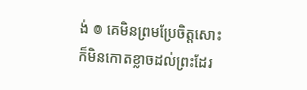ង់ ៙ គេមិនព្រមប្រែចិត្តសោះ ក៏មិនកោតខ្លាចដល់ព្រះដែរ